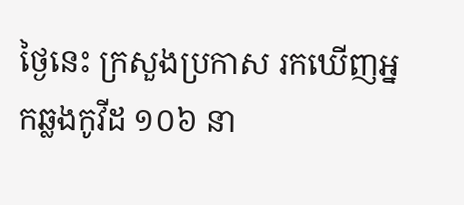ថ្ងៃនេះ ក្រសួងប្រកាស រកឃើញអ្នកឆ្លងកូវីដ ១០៦ នា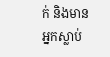ក់ និងមានអ្នកស្លាប់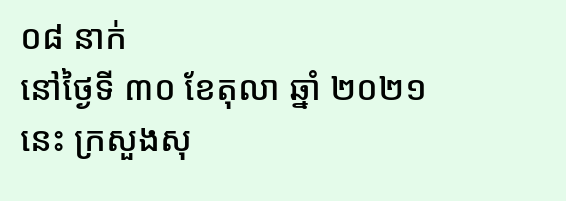០៨ នាក់
នៅថ្ងៃទី ៣០ ខែតុលា ឆ្នាំ ២០២១ នេះ ក្រសួងសុ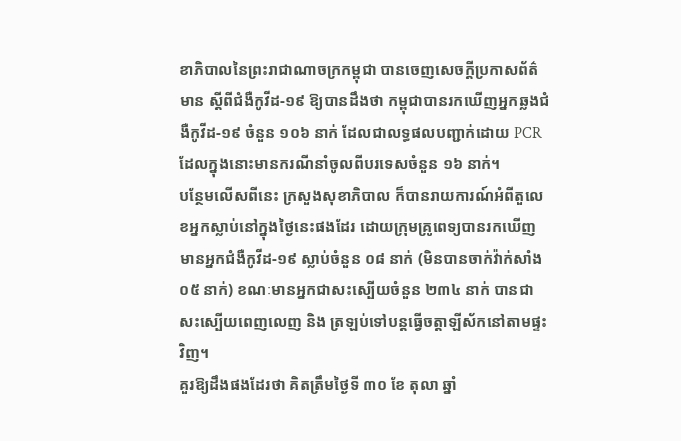ខាភិបាលនៃព្រះរាជាណាចក្រកម្ពុជា បានចេញសេចក្តីប្រកាសព័ត៌មាន ស្ដីពីជំងឺកូវីដ-១៩ ឱ្យបានដឹងថា កម្ពុជាបានរកឃើញអ្នកឆ្លងជំងឺកូវីដ-១៩ ចំនួន ១០៦ នាក់ ដែលជាលទ្ធផលបញ្ជាក់ដោយ PCR ដែលក្នុងនោះមានករណីនាំចូលពីបរទេសចំនួន ១៦ នាក់។
បន្ថែមលើសពីនេះ ក្រសួងសុខាភិបាល ក៏បានរាយការណ៍អំពីតួលេខអ្នកស្លាប់នៅក្នុងថ្ងៃនេះផងដែរ ដោយក្រុមគ្រូពេទ្យបានរកឃើញមានអ្នកជំងឺកូវីដ-១៩ ស្លាប់ចំនួន ០៨ នាក់ (មិនបានចាក់វ៉ាក់សាំង ០៥ នាក់) ខណៈមានអ្នកជាសះស្បើយចំនួន ២៣៤ នាក់ បានជាសះស្បើយពេញលេញ និង ត្រឡប់ទៅបន្តធ្វើចត្តាឡីស័កនៅតាមផ្ទះវិញ។
គួរឱ្យដឹងផងដែរថា គិតត្រឹមថ្ងៃទី ៣០ ខែ តុលា ឆ្នាំ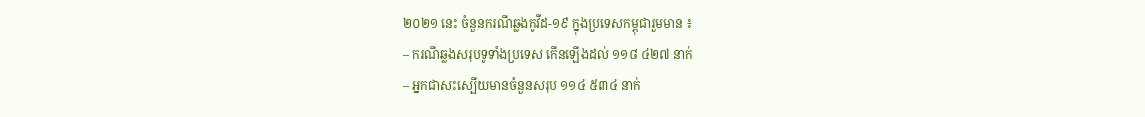២០២១ នេះ ចំនួនករណីឆ្លងកូវីដ-១៩ ក្នុងប្រទេសកម្ពុជារួមមាន ៖
– ករណីឆ្លងសរុបទូទាំងប្រទេស កើនឡើងដល់ ១១៨ ៤២៧ នាក់
– អ្នកជាសះស្បើយមានចំនួនសរុប ១១៤ ៥៣៤ នាក់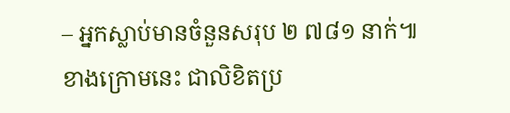– អ្នកស្លាប់មានចំនួនសរុប ២ ៧៨១ នាក់៕
ខាងក្រោមនេះ ជាលិខិតប្រ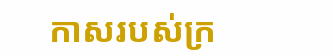កាសរបស់ក្រ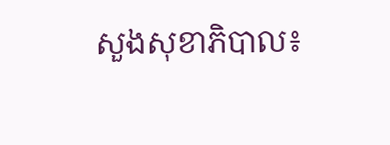សួងសុខាភិបាល៖